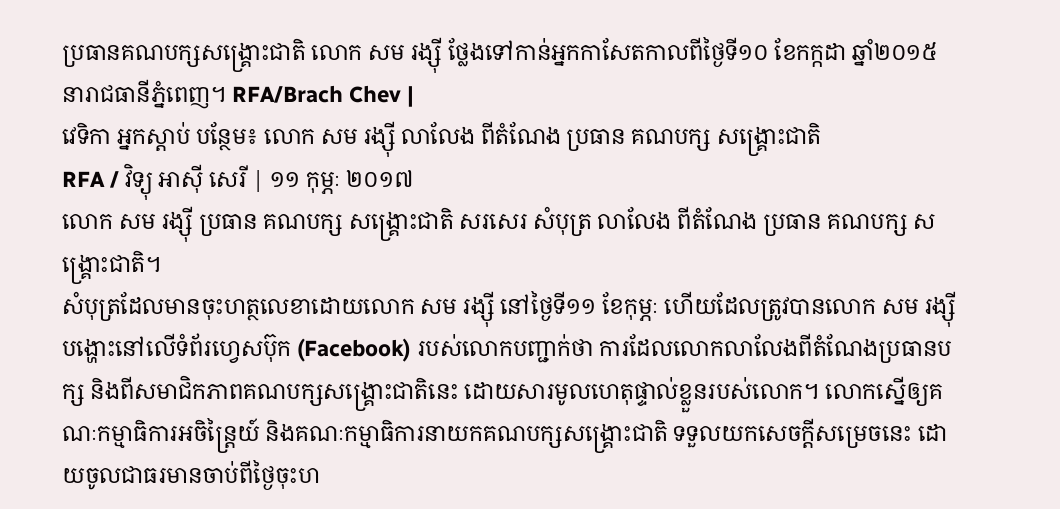ប្រធានគណបក្សសង្គ្រោះជាតិ លោក សម រង្ស៊ី ថ្លែងទៅកាន់អ្នកកាសែតកាលពីថ្ងៃទី១០ ខែកក្កដា ឆ្នាំ២០១៥ នារាជធានីភ្នំពេញ។ RFA/Brach Chev |
វេទិកា អ្នកស្ដាប់ បន្ថែម៖ លោក សម រង្ស៊ី លាលែង ពីតំណែង ប្រធាន គណបក្ស សង្គ្រោះជាតិ
RFA / វិទ្យុ អាស៊ី សេរី | ១១ កុម្ភៈ ២០១៧
លោក សម រង្ស៊ី ប្រធាន គណបក្ស សង្គ្រោះជាតិ សរសេរ សំបុត្រ លាលែង ពីតំណែង ប្រធាន គណបក្ស សង្គ្រោះជាតិ។
សំបុត្រដែលមានចុះហត្ថលេខាដោយលោក សម រង្ស៊ី នៅថ្ងៃទី១១ ខែកុម្ភៈ ហើយដែលត្រូវបានលោក សម រង្ស៊ី បង្ហោះនៅលើទំព័រហ្វេសប៊ុក (Facebook) របស់លោកបញ្ជាក់ថា ការដែលលោកលាលែងពីតំណែងប្រធានបក្ស និងពីសមាជិកភាពគណបក្សសង្គ្រោះជាតិនេះ ដោយសារមូលហេតុផ្ទាល់ខ្លួនរបស់លោក។ លោកស្នើឲ្យគណៈកម្មាធិការអចិន្ត្រៃយ៍ និងគណៈកម្មាធិការនាយកគណបក្សសង្គ្រោះជាតិ ទទួលយកសេចក្ដីសម្រេចនេះ ដោយចូលជាធរមានចាប់ពីថ្ងៃចុះហ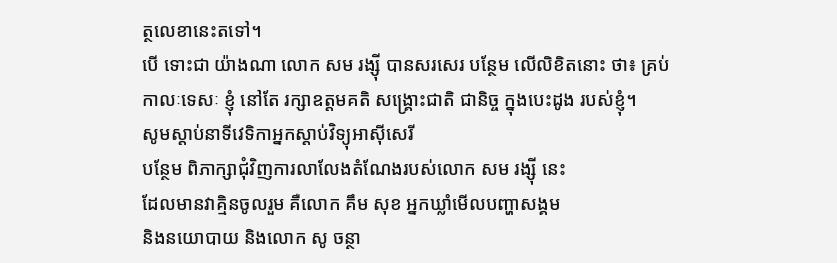ត្ថលេខានេះតទៅ។
បើ ទោះជា យ៉ាងណា លោក សម រង្ស៊ី បានសរសេរ បន្ថែម លើលិខិតនោះ ថា៖ គ្រប់ កាលៈទេសៈ ខ្ញុំ នៅតែ រក្សាឧត្ដមគតិ សង្គ្រោះជាតិ ជានិច្ច ក្នុងបេះដូង របស់ខ្ញុំ។
សូមស្ដាប់នាទីវេទិកាអ្នកស្ដាប់វិទ្យុអាស៊ីសេរី
បន្ថែម ពិភាក្សាជុំវិញការលាលែងតំណែងរបស់លោក សម រង្ស៊ី នេះ
ដែលមានវាគ្មិនចូលរួម គឺលោក គឹម សុខ អ្នកឃ្លាំមើលបញ្ហាសង្គម
និងនយោបាយ និងលោក សូ ចន្ថា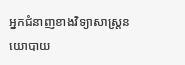អ្នកជំនាញខាងវិទ្យាសាស្ត្រនយោបាយ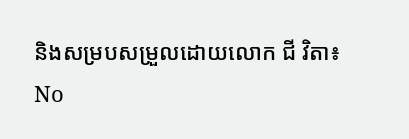និងសម្របសម្រួលដោយលោក ជី វិតា៖
No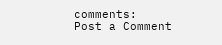comments:
Post a Comment